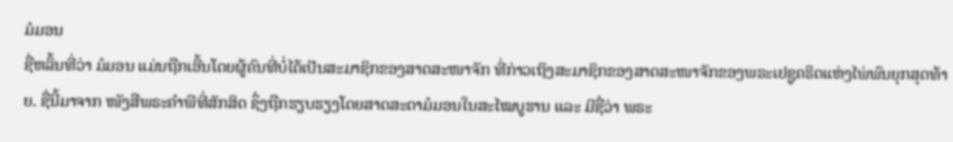ມໍມອນ
ຊື່ຫລິ້ນທີ່ວ່າ ມໍມອນ ແມ່ນຖືກເອີ້ນໂດຍຜູ້ຄົນທີ່ບໍ່ໄດ້ເປັນສະມາຊິກຂອງສາດສະໜາຈັກ ທີ່ກ່າວເຖິງສະມາຊິກຂອງສາດສະໜາຈັກຂອງພຣະເຢຊູຄຣິດແຫ່ງໄພ່ພົນຍຸກສຸດທ້າຍ. ຊື່ນີ້ມາຈາກ ໜັງສືພຣະຄຳພີທີ່ສັກສິດ ຊຶ່ງຖືກຮຽບຮຽງໂດຍສາດສະດາມໍມອນໃນສະໄໝບູຮານ ແລະ ມີຊື່ວ່າ ພຣະ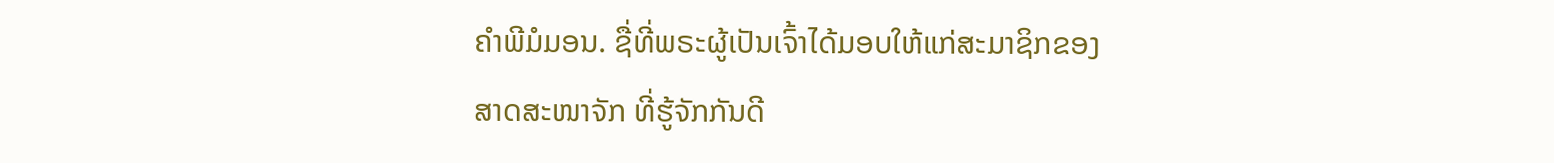ຄຳພີມໍມອນ. ຊື່ທີ່ພຣະຜູ້ເປັນເຈົ້າໄດ້ມອບໃຫ້ແກ່ສະມາຊິກຂອງສາດສະໜາຈັກ ທີ່ຮູ້ຈັກກັນດີ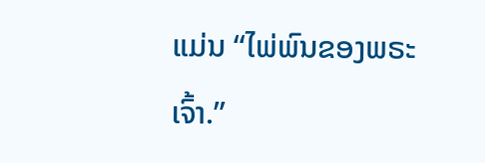ແມ່ນ “ໄພ່ພົນຂອງພຣະເຈົ້າ.”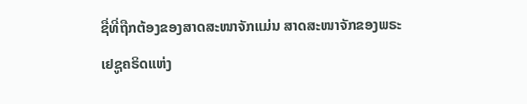ຊື່ທີ່ຖືກຕ້ອງຂອງສາດສະໜາຈັກແມ່ນ ສາດສະໜາຈັກຂອງພຣະເຢຊູຄຣິດແຫ່ງ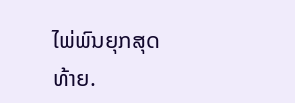ໄພ່ພົນຍຸກສຸດທ້າຍ.